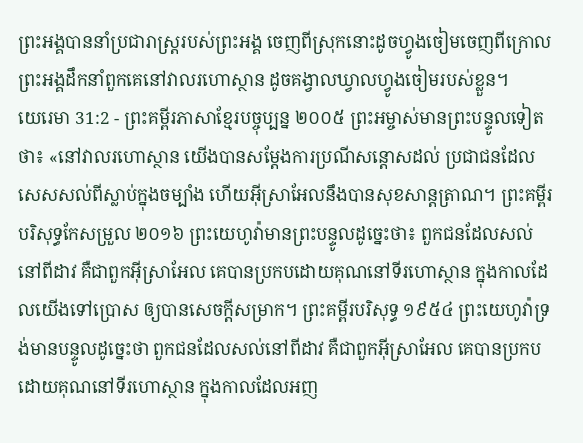ព្រះអង្គបាននាំប្រជារាស្ត្ររបស់ព្រះអង្គ ចេញពីស្រុកនោះដូចហ្វូងចៀមចេញពីក្រោល ព្រះអង្គដឹកនាំពួកគេនៅវាលរហោស្ថាន ដូចគង្វាលឃ្វាលហ្វូងចៀមរបស់ខ្លួន។
យេរេមា 31:2 - ព្រះគម្ពីរភាសាខ្មែរបច្ចុប្បន្ន ២០០៥ ព្រះអម្ចាស់មានព្រះបន្ទូលទៀតថា៖ «នៅវាលរហោស្ថាន យើងបានសម្តែងការប្រណីសន្ដោសដល់ ប្រជាជនដែលសេសសល់ពីស្លាប់ក្នុងចម្បាំង ហើយអ៊ីស្រាអែលនឹងបានសុខសាន្តត្រាណ។ ព្រះគម្ពីរបរិសុទ្ធកែសម្រួល ២០១៦ ព្រះយេហូវ៉ាមានព្រះបន្ទូលដូច្នេះថា៖ ពួកជនដែលសល់នៅពីដាវ គឺជាពួកអ៊ីស្រាអែល គេបានប្រកបដោយគុណនៅទីរហោស្ថាន ក្នុងកាលដែលយើងទៅប្រោស ឲ្យបានសេចក្ដីសម្រាក។ ព្រះគម្ពីរបរិសុទ្ធ ១៩៥៤ ព្រះយេហូវ៉ាទ្រង់មានបន្ទូលដូច្នេះថា ពួកជនដែលសល់នៅពីដាវ គឺជាពួកអ៊ីស្រាអែល គេបានប្រកបដោយគុណនៅទីរហោស្ថាន ក្នុងកាលដែលអញ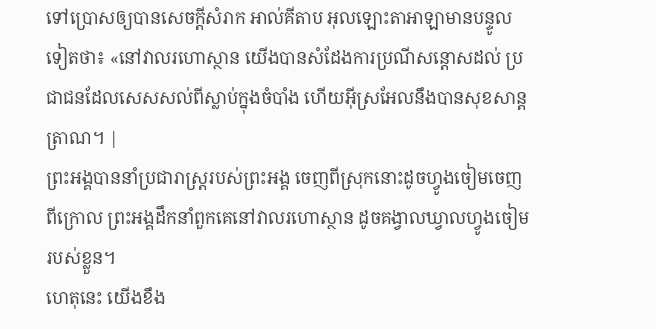ទៅប្រោសឲ្យបានសេចក្ដីសំរាក អាល់គីតាប អុលឡោះតាអាឡាមានបន្ទូលទៀតថា៖ «នៅវាលរហោស្ថាន យើងបានសំដែងការប្រណីសន្ដោសដល់ ប្រជាជនដែលសេសសល់ពីស្លាប់ក្នុងចំបាំង ហើយអ៊ីស្រអែលនឹងបានសុខសាន្តត្រាណ។ |
ព្រះអង្គបាននាំប្រជារាស្ត្ររបស់ព្រះអង្គ ចេញពីស្រុកនោះដូចហ្វូងចៀមចេញពីក្រោល ព្រះអង្គដឹកនាំពួកគេនៅវាលរហោស្ថាន ដូចគង្វាលឃ្វាលហ្វូងចៀមរបស់ខ្លួន។
ហេតុនេះ យើងខឹង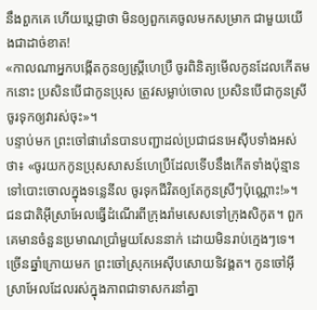នឹងពួកគេ ហើយប្ដេជ្ញាថា មិនឲ្យពួកគេចូលមកសម្រាក ជាមួយយើងជាដាច់ខាត!
«កាលណាអ្នកបង្កើតកូនឲ្យស្ត្រីហេប្រឺ ចូរពិនិត្យមើលកូនដែលកើតមកនោះ ប្រសិនបើជាកូនប្រុស ត្រូវសម្លាប់ចោល ប្រសិនបើជាកូនស្រី ចូរទុកឲ្យវារស់ចុះ»។
បន្ទាប់មក ព្រះចៅផារ៉ោនបានបញ្ជាដល់ប្រជាជនអេស៊ីបទាំងអស់ថា៖ «ចូរយកកូនប្រុសសាសន៍ហេប្រឺដែលទើបនឹងកើតទាំងប៉ុន្មាន ទៅបោះចោលក្នុងទន្លេនីល ចូរទុកជីវិតឲ្យតែកូនស្រីៗប៉ុណ្ណោះ!»។
ជនជាតិអ៊ីស្រាអែលធ្វើដំណើរពីក្រុងរ៉ាមសេសទៅក្រុងសិកូត។ ពួកគេមានចំនួនប្រមាណប្រាំមួយសែននាក់ ដោយមិនរាប់ក្មេងៗទេ។
ច្រើនឆ្នាំក្រោយមក ព្រះចៅស្រុកអេស៊ីបសោយទិវង្គត។ កូនចៅអ៊ីស្រាអែលដែលរស់ក្នុងភាពជាទាសករនាំគ្នា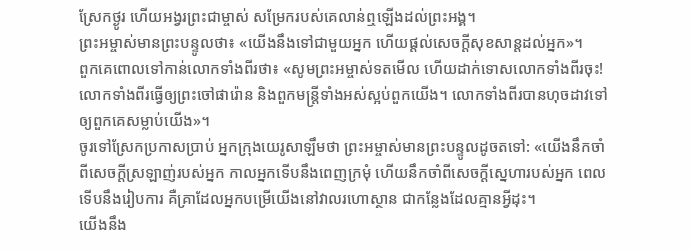ស្រែកថ្ងូរ ហើយអង្វរព្រះជាម្ចាស់ សម្រែករបស់គេលាន់ឮឡើងដល់ព្រះអង្គ។
ព្រះអម្ចាស់មានព្រះបន្ទូលថា៖ «យើងនឹងទៅជាមួយអ្នក ហើយផ្ដល់សេចក្ដីសុខសាន្តដល់អ្នក»។
ពួកគេពោលទៅកាន់លោកទាំងពីរថា៖ «សូមព្រះអម្ចាស់ទតមើល ហើយដាក់ទោសលោកទាំងពីរចុះ! លោកទាំងពីរធ្វើឲ្យព្រះចៅផារ៉ោន និងពួកមន្ត្រីទាំងអស់ស្អប់ពួកយើង។ លោកទាំងពីរបានហុចដាវទៅឲ្យពួកគេសម្លាប់យើង»។
ចូរទៅស្រែកប្រកាសប្រាប់ អ្នកក្រុងយេរូសាឡឹមថា ព្រះអម្ចាស់មានព្រះបន្ទូលដូចតទៅ: «យើងនឹកចាំពីសេចក្ដីស្រឡាញ់របស់អ្នក កាលអ្នកទើបនឹងពេញក្រមុំ ហើយនឹកចាំពីសេចក្ដីស្នេហារបស់អ្នក ពេលទើបនឹងរៀបការ គឺគ្រាដែលអ្នកបម្រើយើងនៅវាលរហោស្ថាន ជាកន្លែងដែលគ្មានអ្វីដុះ។
យើងនឹង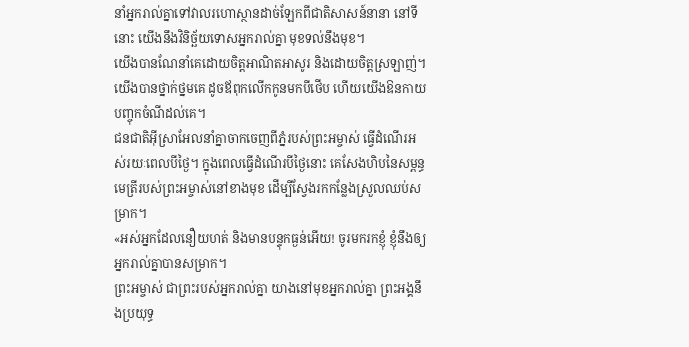នាំអ្នករាល់គ្នាទៅវាលរហោស្ថានដាច់ឡែកពីជាតិសាសន៍នានា នៅទីនោះ យើងនឹងវិនិច្ឆ័យទោសអ្នករាល់គ្នា មុខទល់នឹងមុខ។
យើងបានណែនាំគេដោយចិត្តអាណិតអាសូរ និងដោយចិត្តស្រឡាញ់។ យើងបានថ្នាក់ថ្នមគេ ដូចឪពុកលើកកូនមកបីថើប ហើយយើងឱនកាយបញ្ចុកចំណីដល់គេ។
ជនជាតិអ៊ីស្រាអែលនាំគ្នាចាកចេញពីភ្នំរបស់ព្រះអម្ចាស់ ធ្វើដំណើរអស់រយៈពេលបីថ្ងៃ។ ក្នុងពេលធ្វើដំណើរបីថ្ងៃនោះ គេសែងហិបនៃសម្ពន្ធមេត្រីរបស់ព្រះអម្ចាស់នៅខាងមុខ ដើម្បីស្វែងរកកន្លែងស្រួលឈប់សម្រាក។
«អស់អ្នកដែលនឿយហត់ និងមានបន្ទុកធ្ងន់អើយ! ចូរមករកខ្ញុំ ខ្ញុំនឹងឲ្យអ្នករាល់គ្នាបានសម្រាក។
ព្រះអម្ចាស់ ជាព្រះរបស់អ្នករាល់គ្នា យាងនៅមុខអ្នករាល់គ្នា ព្រះអង្គនឹងប្រយុទ្ធ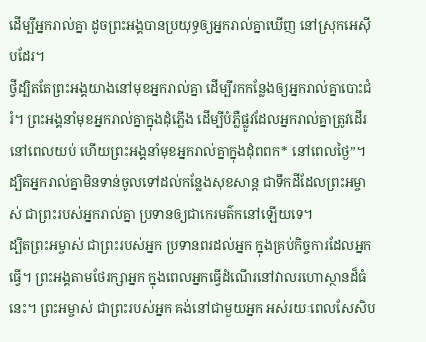ដើម្បីអ្នករាល់គ្នា ដូចព្រះអង្គបានប្រយុទ្ធឲ្យអ្នករាល់គ្នាឃើញ នៅស្រុកអេស៊ីបដែរ។
ថ្វីដ្បិតតែព្រះអង្គយាងនៅមុខអ្នករាល់គ្នា ដើម្បីរកកន្លែងឲ្យអ្នករាល់គ្នាបោះជំរំ។ ព្រះអង្គនាំមុខអ្នករាល់គ្នាក្នុងដុំភ្លើង ដើម្បីបំភ្លឺផ្លូវដែលអ្នករាល់គ្នាត្រូវដើរនៅពេលយប់ ហើយព្រះអង្គនាំមុខអ្នករាល់គ្នាក្នុងដុំពពក* នៅពេលថ្ងៃ”។
ដ្បិតអ្នករាល់គ្នាមិនទាន់ចូលទៅដល់កន្លែងសុខសាន្ត ជាទឹកដីដែលព្រះអម្ចាស់ ជាព្រះរបស់អ្នករាល់គ្នា ប្រទានឲ្យជាកេរមត៌កនៅឡើយទេ។
ដ្បិតព្រះអម្ចាស់ ជាព្រះរបស់អ្នក ប្រទានពរដល់អ្នក ក្នុងគ្រប់កិច្ចការដែលអ្នកធ្វើ។ ព្រះអង្គតាមថែរក្សាអ្នក ក្នុងពេលអ្នកធ្វើដំណើរនៅវាលរហោស្ថានដ៏ធំនេះ។ ព្រះអម្ចាស់ ជាព្រះរបស់អ្នក គង់នៅជាមួយអ្នក អស់រយៈពេលសែសិប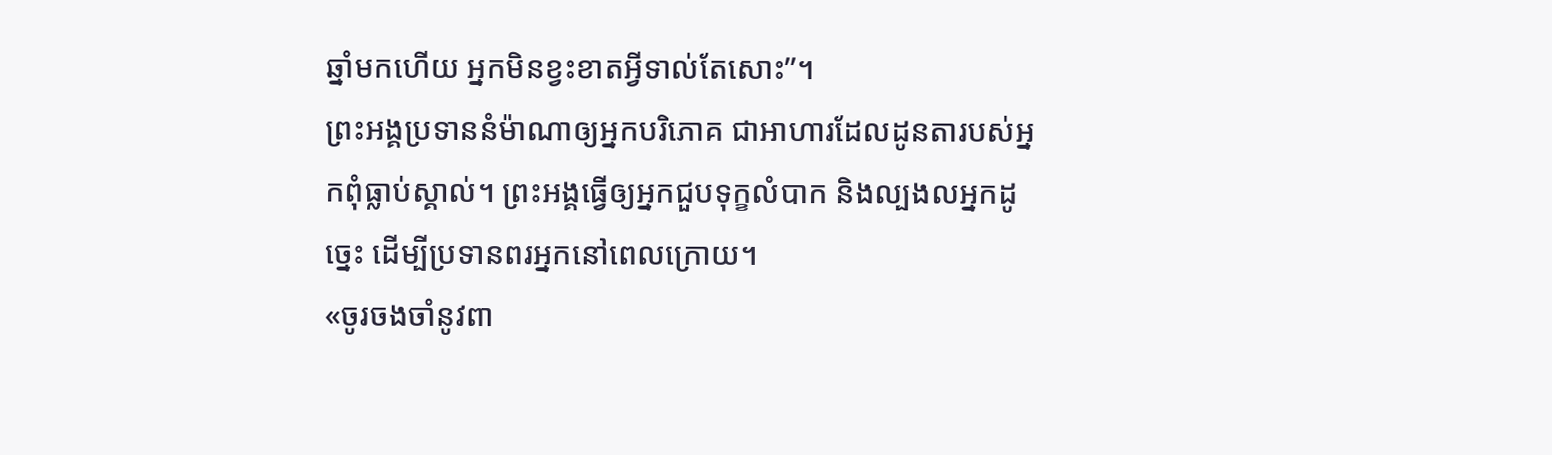ឆ្នាំមកហើយ អ្នកមិនខ្វះខាតអ្វីទាល់តែសោះ”។
ព្រះអង្គប្រទាននំម៉ាណាឲ្យអ្នកបរិភោគ ជាអាហារដែលដូនតារបស់អ្នកពុំធ្លាប់ស្គាល់។ ព្រះអង្គធ្វើឲ្យអ្នកជួបទុក្ខលំបាក និងល្បងលអ្នកដូច្នេះ ដើម្បីប្រទានពរអ្នកនៅពេលក្រោយ។
«ចូរចងចាំនូវពា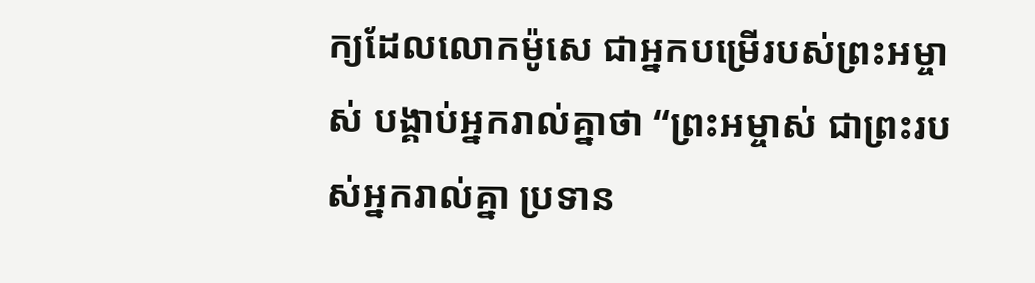ក្យដែលលោកម៉ូសេ ជាអ្នកបម្រើរបស់ព្រះអម្ចាស់ បង្គាប់អ្នករាល់គ្នាថា “ព្រះអម្ចាស់ ជាព្រះរបស់អ្នករាល់គ្នា ប្រទាន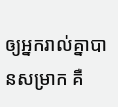ឲ្យអ្នករាល់គ្នាបានសម្រាក គឺ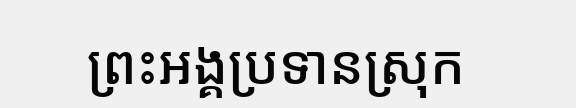ព្រះអង្គប្រទានស្រុក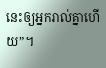នេះឲ្យអ្នករាល់គ្នាហើយ”។